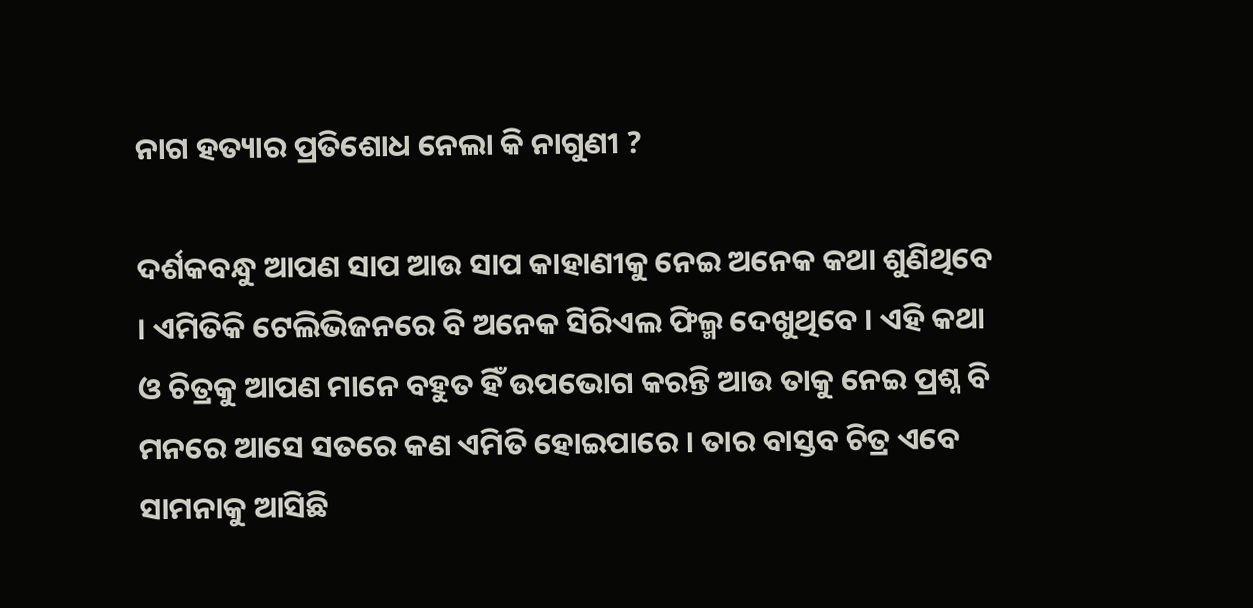ନାଗ ହତ୍ୟାର ପ୍ରତିଶୋଧ ନେଲା କି ନାଗୁଣୀ ?

ଦର୍ଶକବନ୍ଧୁ ଆପଣ ସାପ ଆଉ ସାପ କାହାଣୀକୁ ନେଇ ଅନେକ କଥା ଶୁଣିଥିବେ । ଏମିତିକି ଟେଲିଭିଜନରେ ବି ଅନେକ ସିରିଏଲ ଫିଲ୍ମ ଦେଖୁଥିବେ । ଏହି କଥା ଓ ଚିତ୍ରକୁ ଆପଣ ମାନେ ବହୁତ ହିଁ ଉପଭୋଗ କରନ୍ତି ଆଉ ତାକୁ ନେଇ ପ୍ରଶ୍ନ ବି ମନରେ ଆସେ ସତରେ କଣ ଏମିତି ହୋଇପାରେ । ତାର ବାସ୍ତବ ଚିତ୍ର ଏବେ ସାମନାକୁ ଆସିଛି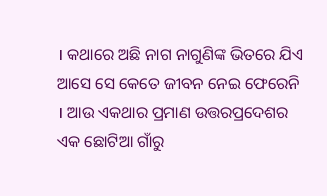। କଥାରେ ଅଛି ନାଗ ନାଗୁଣିଙ୍କ ଭିତରେ ଯିଏ ଆସେ ସେ କେତେ ଜୀବନ ନେଇ ଫେରେନି । ଆଉ ଏକଥାର ପ୍ରମାଣ ଉତ୍ତରପ୍ରଦେଶର ଏକ ଛୋଟିଆ ଗାଁରୁ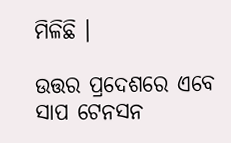ମିଳିଛି ।

ଉତ୍ତର ପ୍ରଦେଶରେ ଏବେ ସାପ ଟେନସନ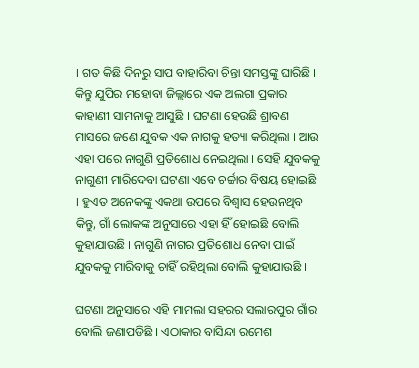। ଗତ କିଛି ଦିନରୁ ସାପ ବାହାରିବା ଚିନ୍ତା ସମସ୍ତଙ୍କୁ ଘାରିଛି । କିନ୍ତୁ ଯୁପିର ମହୋବା ଜିଲ୍ଲାରେ ଏକ ଅଲଗା ପ୍ରକାର କାହାଣୀ ସାମନାକୁ ଆସୁଛି । ଘଟଣା ହେଉଛି ଶ୍ରାବଣ ମାସରେ ଜଣେ ଯୁବକ ଏକ ନାଗକୁ ହତ୍ୟା କରିଥିଲା । ଆଉ ଏହା ପରେ ନାଗୁଣି ପ୍ରତିଶୋଧ ନେଇଥିଲା । ସେହି ଯୁବକକୁ ନାଗୁଣୀ ମାରିଦେବା ଘଟଣା ଏବେ ଚର୍ଚ୍ଚାର ବିଷୟ ହୋଇଛି । ହୁଏତ ଅନେକଙ୍କୁ ଏକଥା ଉପରେ ବିଶ୍ୱାସ ହେଉନଥିବ କିନ୍ତୁ, ଗାଁ ଲୋକଙ୍କ ଅନୁସାରେ ଏହା ହିଁ ହୋଇଛି ବୋଲି କୁହାଯାଉଛି । ନାଗୁଣି ନାଗର ପ୍ରତିଶୋଧ ନେବା ପାଇଁ ଯୁବକକୁ ମାରିବାକୁ ଚାହିଁ ରହିଥିଲା ବୋଲି କୁହାଯାଉଛି ।

ଘଟଣା ଅନୁସାରେ ଏହି ମାମଲା ସହରର ସଲାରପୁର ଗାଁର ବୋଲି ଜଣାପଡିଛି । ଏଠାକାର ବାସିନ୍ଦା ରମେଶ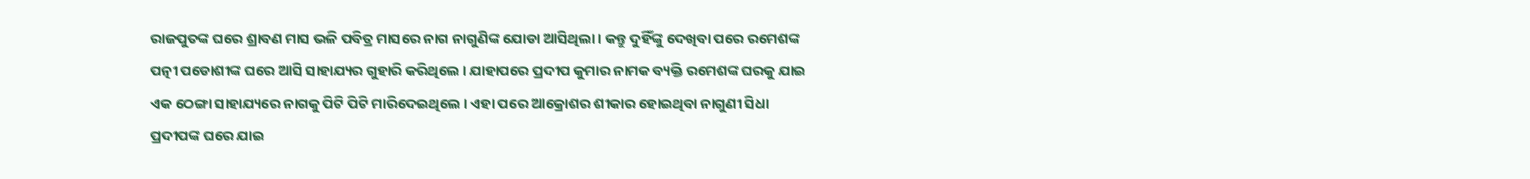ରାଜପୁତଙ୍କ ଘରେ ଶ୍ରାବଣ ମାସ ଭଳି ପବିତ୍ର ମାସରେ ନାଗ ନାଗୁଣିଙ୍କ ଯୋଡା ଆସିଥିଲା । କନ୍ତୁ ଦୁହିଁଙ୍କୁ ଦେଖିବା ପରେ ରମେଶଙ୍କ ପତ୍ନୀ ପଡୋଶୀଙ୍କ ଘରେ ଆସି ସାହାଯ୍ୟର ଗୁହାରି କରିଥିଲେ । ଯାହାପରେ ପ୍ରଦୀପ କୁମାର ନାମକ ବ୍ୟକ୍ତି ରମେଶଙ୍କ ଘରକୁ ଯାଇ ଏକ ଠେଙ୍ଗା ସାହାଯ୍ୟରେ ନାଗକୁ ପିଟି ପିଟି ମାରିଦେଇଥିଲେ । ଏହା ପରେ ଆକ୍ରୋଶର ଶୀକାର ହୋଇଥିବା ନାଗୁଣୀ ସିଧା ପ୍ରଦୀପଙ୍କ ଘରେ ଯାଇ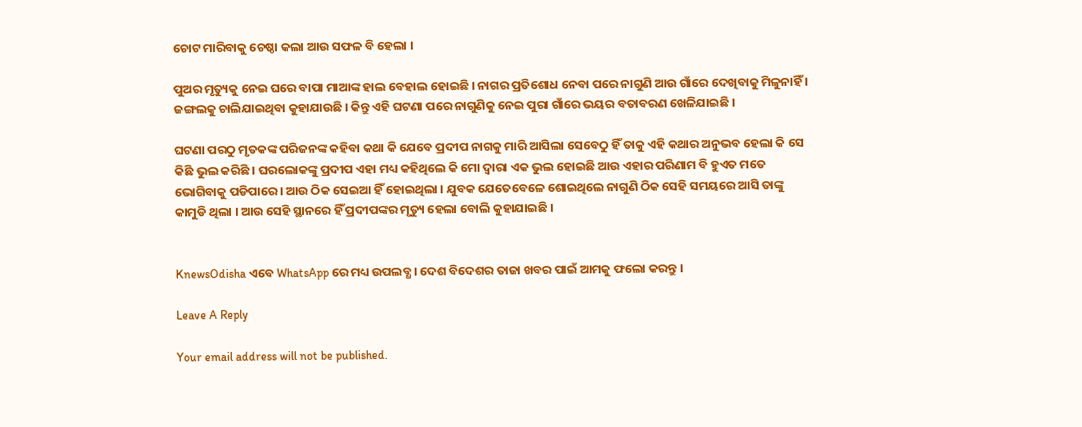ଚୋଟ ମାରିବାକୁ ଚେଷ୍ଠା କଲା ଆଉ ସଫଳ ବି ହେଲା ।

ପୁଅର ମୃତ୍ୟୁକୁ ନେଇ ଘରେ ବାପା ମାଆଙ୍କ ହାଲ ବେହାଲ ହୋଇଛି । ନାଗର ପ୍ରତିଶୋଧ ନେବା ପରେ ନାଗୁଣି ଆଉ ଗାଁରେ ଦେଖିବାକୁ ମିଳୁନାହିଁ । ଜଙ୍ଗଲକୁ ଚାଲିଯାଇଥିବା କୁହାଯାଉଛି । କିନ୍ତୁ ଏହି ଘଟଣା ପରେ ନାଗୁଣିକୁ ନେଇ ପୁରା ଗାଁରେ ଭୟର ବତାବରଣ ଖେଳିଯାଇଛି ।

ଘଟଣା ପରଠୁ ମୃତକଙ୍କ ପରିଜନଙ୍କ କହିବା କଥା କି ଯେବେ ପ୍ରଦୀପ ନାଗକୁ ମାରି ଆସିଲା ସେବେଠୁ ହିଁ ତାକୁ ଏହି କଥାର ଅନୁଭବ ହେଲା କି ସେ କିଛି ଭୁଲ କରିଛି । ଘରଲୋକଙ୍କୁ ପ୍ରଦୀପ ଏହା ମଧ୍ୟ କହିଥିଲେ କି ମୋ ଦ୍ୱାରା ଏକ ଭୁଲ ହୋଇଛି ଆଉ ଏହାର ପରିଣାମ ବି ହୁଏତ ମତେ ଭୋଗିବାକୁ ପଡିପାରେ । ଆଉ ଠିକ ସେଇଆ ହିଁ ହୋଇଥିଲା । ଯୁବକ ଯେତେବେଳେ ଶୋଇଥିଲେ ନାଗୁଣି ଠିକ ସେହି ସମୟରେ ଆସି ତାଙ୍କୁ କାମୁଡି ଥିଲା । ଆଉ ସେହି ସ୍ଥାନରେ ହିଁ ପ୍ରଦୀପଙ୍କର ମୃତ୍ୟୁ ହେଲା ବୋଲି କୁହାଯାଇଛି ।


KnewsOdisha ଏବେ WhatsApp ରେ ମଧ୍ୟ ଉପଲବ୍ଧ । ଦେଶ ବିଦେଶର ତାଜା ଖବର ପାଇଁ ଆମକୁ ଫଲୋ କରନ୍ତୁ ।

Leave A Reply

Your email address will not be published.